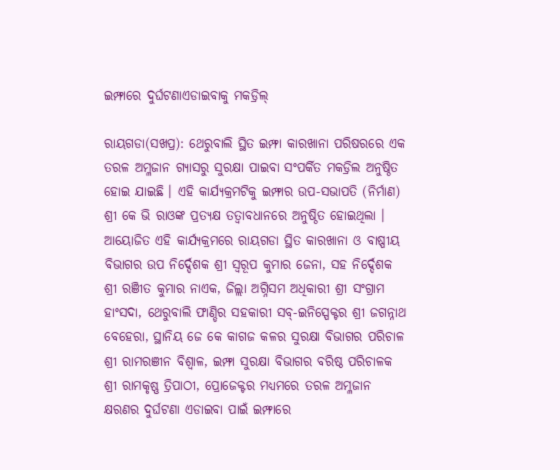ଇମ୍ଫାରେ ଦୁର୍ଘଟଣାଏଡାଇବାକୁ ମକଡ୍ରିଲ୍

ରାୟଗଡା(ସଖପ୍ର): ଥେରୁବାଲି ସ୍ଥିତ ଇମ୍ଫା କାରଖାନା ପରିଷରରେ ଏକ ତରଳ ଅମ୍ଳଜାନ ଗ୍ୟାସରୁ ସୁରକ୍ଷା ପାଇବା ସଂପର୍କିତ ମକଡ୍ରିଲ ଅନୁଷ୍ଠିତ ହୋଇ ଯାଇଛି । ଏହି କାର୍ଯ୍ୟକ୍ରମଟିକୁ ଇମ୍ଫାର ଉପ-ସଭାପତି (ନିର୍ମାଣ) ଶ୍ରୀ କେ ଭି ରାଓଙ୍କ ପ୍ରତ୍ୟକ୍ଷ ତତ୍ଵାବଧାନରେ ଅନୁଷ୍ଠିତ ହୋଇଥିଲା । ଆୟୋଜିତ ଏହି କାର୍ଯ୍ୟକ୍ରମରେ ରାୟଗଡା ସ୍ଥିତ କାରଖାନା ଓ ବାଷ୍ପୀୟ ବିଭାଗର ଉପ ନିର୍ଦ୍ଦେଶକ ଶ୍ରୀ ସ୍ୱରୂପ କୁମାର ଜେନା, ସହ ନିର୍ଦ୍ଦେଶକ ଶ୍ରୀ ରଞୀିତ କୁମାର ନାଏକ, ଜିଲ୍ଲା ଅଗ୍ନିସମ ଅଧିକାରୀ ଶ୍ରୀ ସଂଗ୍ରାମ ହାଂସଦା, ଥେରୁବାଲି ଫାଣ୍ଡିର ସହକାରୀ ସବ୍-ଇନିସ୍ପେକ୍ଟର ଶ୍ରୀ ଜଗନ୍ନାଥ ବେହେରା, ସ୍ଥାନିୟ ଜେ କେ କାଗଜ କଳର ସୁରକ୍ଷା ବିଭାଗର ପରିଚାଳ ଶ୍ରୀ ରାମରଞୀନ ବିଶ୍ବାଳ, ଇମ୍ଫା ସୁରକ୍ଷା ବିଭାଗର ବରିଷ୍ଠ ପରିଚାଳକ ଶ୍ରୀ ରାମକୃଷ୍ଣ ତ୍ରିପାଠୀ, ପ୍ରୋଜେକ୍ଟର ମଧ୍ୟମରେ ତରଳ ଅମ୍ଳଜାନ କ୍ଷରଣର ଦୁର୍ଘଟଣା ଏଡାଇବା ପାଇଁ ଇମ୍ଫାରେ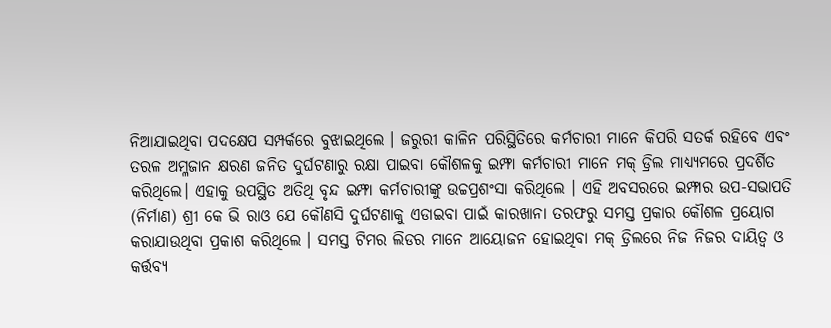ନିଆଯାଇଥିବା ପଦକ୍ଷେପ ସମ୍ପର୍କରେ ବୁଝାଇଥିଲେ । ଜରୁରୀ କାଳିନ ପରିସ୍ଥିତିରେ କର୍ମଚାରୀ ମାନେ କିପରି ସତର୍କ ରହିବେ ଏବଂ ତରଳ ଅମ୍ଳଜାନ କ୍ଷରଣ ଜନିତ ଦୁର୍ଘଟଣାରୁ ରକ୍ଷା ପାଇବା କୌଶଳକୁ ଇମ୍ଫା କର୍ମଚାରୀ ମାନେ ମକ୍ ଡ୍ରିଲ ମାଧ୍ୟ୍ୟମରେ ପ୍ରଦର୍ଶିତ କରିଥିଲେ। ଏହାକୁ ଉପସ୍ଥିତ ଅତିଥି ବୃନ୍ଦ ଇମ୍ଫା କର୍ମଚାରୀଙ୍କୁ ଉଚ୍ଚପ୍ରଶଂସା କରିଥିଲେ । ଏହି ଅବସରରେ ଇମ୍ଫାର ଉପ-ସଭାପତି (ନିର୍ମାଣ) ଶ୍ରୀ କେ ଭି ରାଓ ଯେ କୌଣସି ଦୁର୍ଘଟଣାକୁ ଏଡାଇବା ପାଇଁ କାରଖାନା ତରଫରୁ ସମସ୍ତ ପ୍ରକାର କୌଶଳ ପ୍ରୟୋଗ କରାଯାଉଥିବା ପ୍ରକାଶ କରିଥିଲେ । ସମସ୍ତ ଟିମର ଲିଡର ମାନେ ଆୟୋଜନ ହୋଇଥିବା ମକ୍ ଡ୍ରିଲରେ ନିଜ ନିଜର ଦାୟିତ୍ୱ ଓ କର୍ତ୍ତବ୍ୟ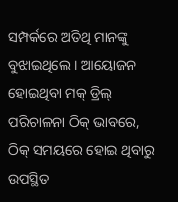ସମ୍ପର୍କରେ ଅତିଥି ମାନଙ୍କୁ ବୁଝାଇଥିଲେ । ଆୟୋଜନ ହୋଇଥିବା ମକ୍ ଡ୍ରିଲ୍ ପରିଚାଳନା ଠିକ୍ ଭାବରେ, ଠିକ୍ ସମୟରେ ହୋଇ ଥିବାରୁ ଉପସ୍ଥିତ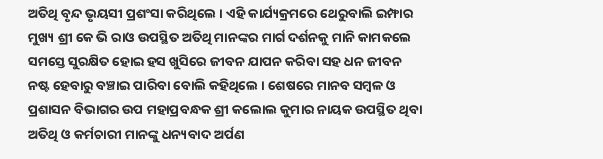ଅତିଥି ବୃନ୍ଦ ଭୃୟସୀ ପ୍ରଶଂସା କରିଥିଲେ । ଏହି କାର୍ଯ୍ୟକ୍ରମରେ ଥେରୁବାଲି ଇମ୍ଫାର ମୁଖ୍ୟ ଶ୍ରୀ କେ ଭି ରାଓ ଉପସ୍ଥିତ ଅତିଥି ମାନଙ୍କର ମାର୍ଗ ଦର୍ଶନକୁ ମାନି କାମକଲେ ସମସ୍ତେ ସୁରକ୍ଷିତ ହୋଇ ହସ ଖୁସିରେ ଜୀବନ ଯାପନ କରିବା ସହ ଧନ ଜୀବନ ନଷ୍ଟ ହେବାରୁ ବଞ୍ଚାଇ ପାରିବା ବୋଲି କହିଥିଲେ । ଶେଷରେ ମାନବ ସମ୍ବଳ ଓ ପ୍ରଶାସନ ବିଭାଗର ଉପ ମହାପ୍ରବନ୍ଧକ ଶ୍ରୀ କଲୋଲ କୁମାର ନାୟକ ଉପସ୍ଥିତ ଥିବା ଅତିଥି ଓ କର୍ମଚାରୀ ମାନଙ୍କୁ ଧନ୍ୟବାଦ ଅର୍ପଣ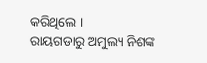କରିଥିଲେ ।
ରାୟଗଡାରୁ ଅମୁଲ୍ୟ ନିଶଙ୍କ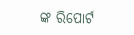ଙ୍କ ରିପୋର୍ଟ